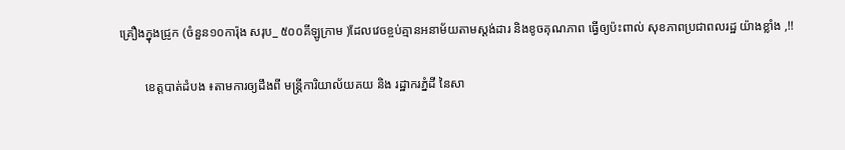គ្រឿងក្នុងជ្រូក (ចំនួន១០ការ៉ុង សរុប_ ៥០០គីឡូក្រាម )ដែលវេចខ្ចប់គ្មានអនាម័យតាមស្តង់ដារ និងខូចគុណភាព ធ្វើឲ្យប៉ះពាល់ សុខភាពប្រជាពលរដ្ឋ យ៉ាងខ្លាំង ,!!

        ខេត្តបាត់ដំបង ៖តាមការឲ្យដឹងពី មន្ត្រីការិយាល័យគយ និង រដ្ឋាករភ្នំដី នៃសា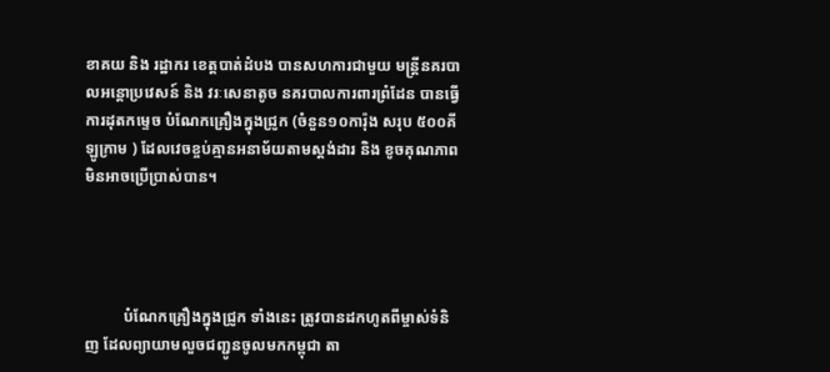ខាគយ និង រដ្ឋាករ ខេត្តបាត់ដំបង បានសហការជាមួយ មន្ត្រីនគរបាលអន្តោប្រវេសន៍ និង វរៈសេនាតូច នគរបាលការពារព្រំដែន បានធ្វើការដុតកម្ទេច បំណែកគ្រឿងក្នុងជ្រូក (ចំនួន១០ការ៉ុង សរុប ៥០០គីឡូក្រាម ) ដែលវេចខ្ចប់គ្មានអនាម័យតាមស្តង់ដារ និង ខូចគុណភាព មិនអាចប្រើប្រាស់បាន។




          បំណែកគ្រឿងក្នុងជ្រូក ទាំងនេះ ត្រូវបានដកហូតពីម្ចាស់ទំនិញ ដែលព្យាយាមលួចជញ្ជូនចូលមកកម្ពុជា តា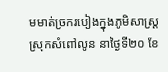មមាត់ច្រករបៀងក្នុងភូមិសាស្ត្រស្រុកសំពៅលូន នាថ្ងៃទី២០ ខែ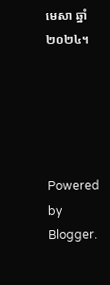មេសា ឆ្នាំ២០២៤។





Powered by Blogger.